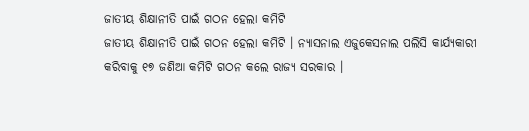ଜାତୀୟ ଶିକ୍ଷାନୀତି ପାଇଁ ଗଠନ ହେଲା କମିଟି
ଜାତୀୟ ଶିକ୍ଷାନୀତି ପାଇଁ ଗଠନ ହେଲା କମିଟି । ନ୍ୟାସନାଲ ଏଜୁକେସନାଲ ପଲିସି କାର୍ଯ୍ୟକାରୀ କରିବାକୁ ୧୭ ଜଣିଆ କମିଟି ଗଠନ କଲେ ରାଜ୍ୟ ସରକାର ।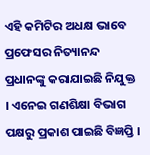ଏହି କମିଟିର ଅଧକ୍ଷ ଭାବେ ପ୍ରଫେସର ନିତ୍ୟାନନ୍ଦ ପ୍ରଧାନଙ୍କୁ କରାଯାଇଛି ନିଯୁକ୍ତ । ଏନେଇ ଗଣଶିକ୍ଷା ବିଭାଗ ପକ୍ଷରୁ ପ୍ରକାଶ ପାଇଛି ବିଜ୍ଞପ୍ତି ।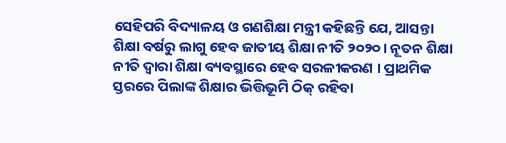ସେହିପରି ବିଦ୍ୟାଳୟ ଓ ଗଣଶିକ୍ଷା ମନ୍ତ୍ରୀ କହିଛନ୍ତି ଯେ, ଆସନ୍ତା ଶିକ୍ଷା ବର୍ଷରୁ ଲାଗୁ ହେବ ଜାତୀୟ ଶିକ୍ଷା ନୀତି ୨୦୨୦। ନୂତନ ଶିକ୍ଷା ନୀତି ଦ୍ୱାରା ଶିକ୍ଷା ବ୍ୟବସ୍ଥାରେ ହେବ ସରଳୀକରଣ । ପ୍ରାଥମିକ ସ୍ତରରେ ପିଲାଙ୍କ ଶିକ୍ଷାର ଭିତ୍ତିଭୂମି ଠିକ୍ ରହିବା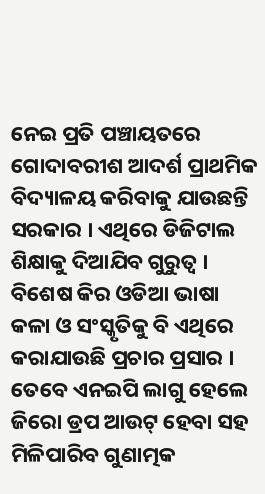ନେଇ ପ୍ରତି ପଞ୍ଚାୟତରେ ଗୋଦାବରୀଶ ଆଦର୍ଶ ପ୍ରାଥମିକ ବିଦ୍ୟାଳୟ କରିବାକୁ ଯାଉଛନ୍ତି ସରକାର । ଏଥିରେ ଡିଜିଟାଲ ଶିକ୍ଷାକୁ ଦିଆଯିବ ଗୁରୁତ୍ୱ । ବିଶେଷ କିର ଓଡିଆ ଭାଷା କଳା ଓ ସଂସ୍କୃତିକୁ ବି ଏଥିରେ କରାଯାଉଛି ପ୍ରଚାର ପ୍ରସାର । ତେବେ ଏନଇପି ଲାଗୁ ହେଲେ ଜିରୋ ଡ୍ରପ ଆଉଟ୍ ହେବା ସହ ମିଳିପାରିବ ଗୁଣାତ୍ମକ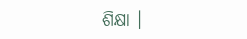ଶିକ୍ଷା ।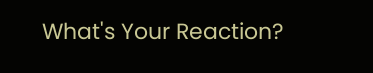What's Your Reaction?